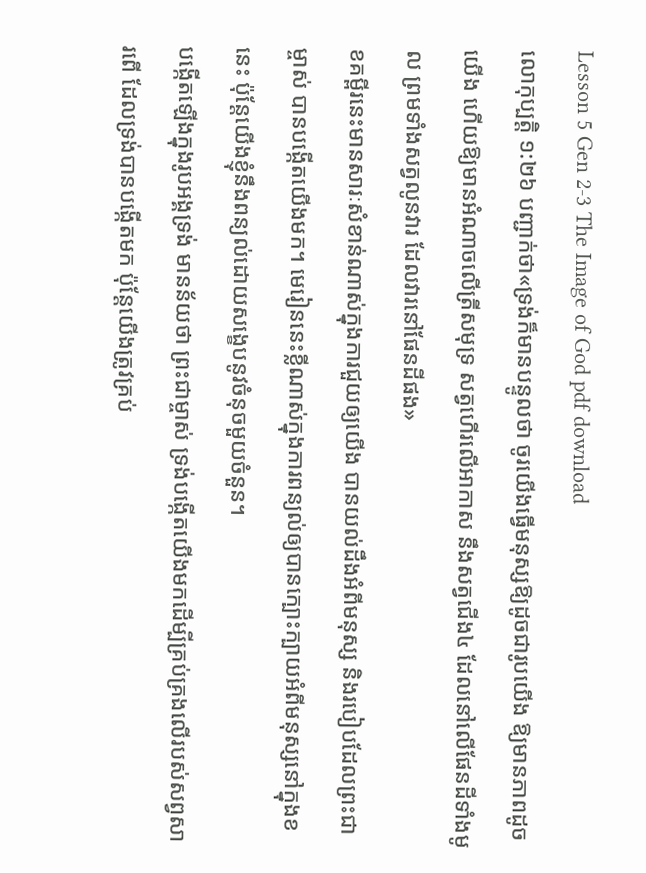Lesson 5 Gen 2-3 The Image of God pdf download
លោកុប្បត្ដិ ១:២៦ បញ្ជាក់ថា«ទ្រង់ក៏មានបន្ទូលថា ចូរយើងធ្វើមនុស្សឱ្យដូចជារូបយើង ឱ្យមានភាពដូចយើង ហើយឱ្យមានអំណាចលើត្រីសមុទ្រ សត្វហើរលើអាកាស នឹងសត្វជើង៤ ដែលនៅលើផែនដីទាំងមូល ព្រមទាំងសត្វលូនវារ ដែលវារនៅផែនដីផង»
ខគម្ពីរនេះមានសារៈសំខាន់ណាស់ក្នុងការជួយឲ្យយើង បានយល់ដឹងអំពីមនុស្ស និងរបៀបដែលព្រះជាម្ចាស់ បានបង្កើតយើងមក។ មេរៀននេះខ្លីណាស់ក្នុងការពន្យល់ឲ្យបានក្បោះក្បាយអំពីមនុស្សនៅក្នុងខនេះ ប៉ុន្តែយើងខ្ញុំនឹងពន្យល់ដោយសង្ខេបនូវចំនុចមួយចំនួន។
បង្កើតឡើងក្នុងរូបអង្គទ្រង់ មានន័យថា ព្រះជាម្ចាស់ ទ្រង់បង្កើតយើងមកដើម្បីគ្រប់គ្រងលើរបស់សព្វសារពើ ដែលទ្រង់បានបង្កើតមក ប៉ុន្តែយើងត្រូវគ្រប់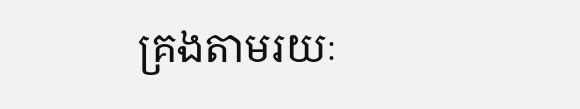គ្រងតាមរយៈ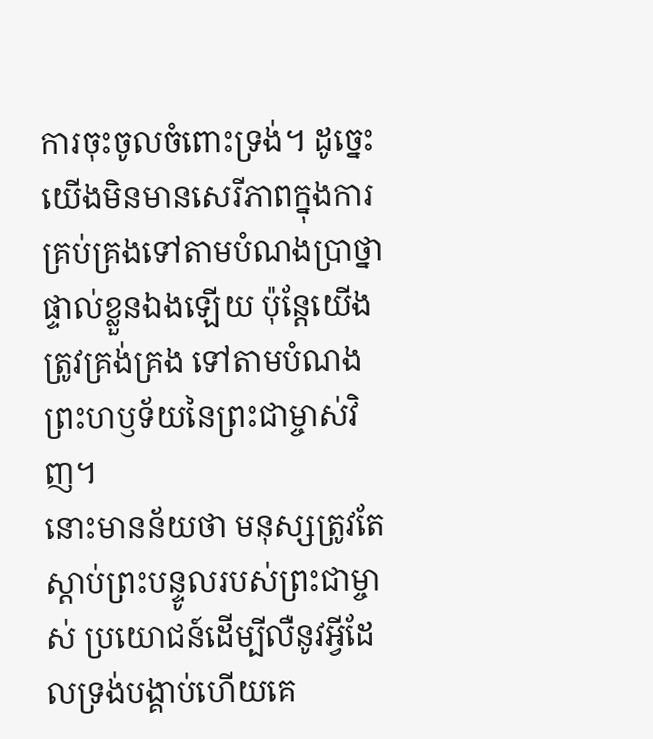ការចុះចូលចំពោះទ្រង់។ ដូច្នេះ យើងមិនមានសេរីភាពក្នុងការគ្រប់គ្រងទៅតាមបំណងប្រាថ្នាផ្ទាល់ខ្លួនឯងឡើយ ប៉ុន្តែយើងត្រូវគ្រង់គ្រង ទៅតាមបំណងព្រះហឫទ័យនៃព្រះជាម្ចាស់វិញ។
នោះមានន័យថា មនុស្សត្រូវតែស្តាប់ព្រះបន្ទូលរបស់ព្រះជាម្ចាស់ ប្រយោជន៍ដើម្បីលឺនូវអ្វីដែលទ្រង់បង្គាប់ហើយគេ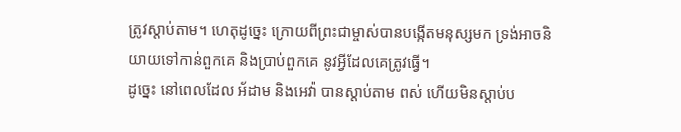ត្រូវស្ដាប់តាម។ ហេតុដូច្នេះ ក្រោយពីព្រះជាម្ចាស់បានបង្កើតមនុស្សមក ទ្រង់អាចនិយាយទៅកាន់ពួកគេ និងប្រាប់ពួកគេ នូវអ្វីដែលគេត្រូវធ្វើ។
ដូច្នេះ នៅពេលដែល អ័ដាម និងអេវ៉ា បានស្តាប់តាម ពស់ ហើយមិនស្តាប់ប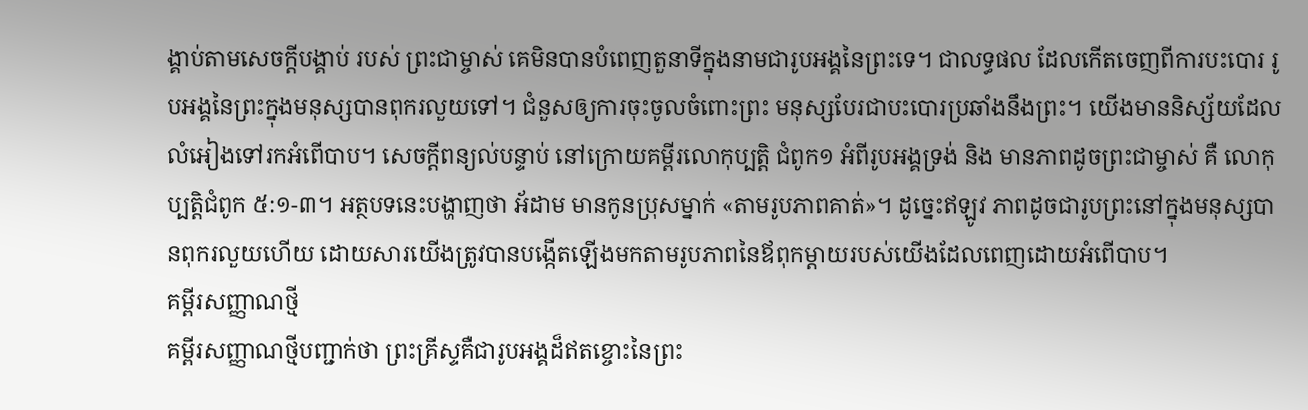ង្គាប់តាមសេចក្តីបង្គាប់ របស់ ព្រះជាម្ចាស់ គេមិនបានបំពេញតួនាទីក្នុងនាមជារូបអង្គនៃព្រះទេ។ ជាលទ្ធផល ដែលកើតចេញពីការបះបោរ រូបអង្គនៃព្រះក្នុងមនុស្សបានពុករលួយទៅ។ ជំនួសឲ្យការចុះចូលចំពោះព្រះ មនុស្សបែរជាបះបោរប្រឆាំងនឹងព្រះ។ យើងមាននិស្ស័យដែលលំអៀងទៅរកអំពើបាប។ សេចក្តីពន្យល់បន្ទាប់ នៅក្រោយគម្ពីរលោកុប្បត្ដិ ជំពូក១ អំពីរូបអង្គទ្រង់ និង មានភាពដូចព្រះជាម្ចាស់ គឺ លោកុប្បត្ដិជំពូក ៥:១-៣។ អត្ថបទនេះបង្ហាញថា អ័ដាម មានកូនប្រុសម្នាក់ «តាមរូបភាពគាត់»។ ដូច្នេះឥឡូវ ភាពដូចជារូបព្រះនៅក្នុងមនុស្សបានពុករលួយហើយ ដោយសារយើងត្រូវបានបង្កើតឡើងមកតាមរូបភាពនៃឪពុកម្តាយរបស់យើងដែលពេញដោយអំពើបាប។
គម្ពីរសញ្ញាណថ្មី
គម្ពីរសញ្ញាណថ្មីបញ្ជាក់ថា ព្រះគ្រីស្ទគឺជារូបអង្គដ៏ឥតខ្ចោះនៃព្រះ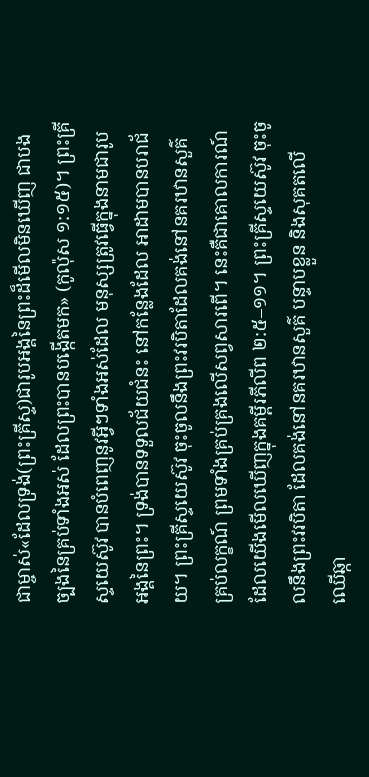ជាម្ចាស់«ដែលទ្រង់(ព្រះគ្រីស្ទ)ជារូបអង្គនៃព្រះដ៏មើលមិនឃើញ ជាបងច្បងនៃគ្រប់ទាំងអស់ ដែលព្រះបានបង្កើតមក» (កូល៉ុស ១:១៥)។ ព្រះគ្រីស្ទយេស៊ូវ បានបំពេញនូវអ្វីៗទាំងអស់ដែល មនុស្សត្រូវធ្វើក្នុងនាមជារូបអង្គនៃព្រះ។ ទ្រង់បានទទួលជ័យជំនះ នៅកន្លែងដែល អាដាមបានបរាជ័យ។ ព្រះគ្រីស្ទយេស៊ូវ ចុះចូលនឹងព្រះវរបិតាដែលគង់នៅនគរឋានសួគ៌ គ្រប់លក្ខណ៍ ព្រមទាំងគ្រប់គ្រងលើសព្វសារពើ។ នេះគឺជាគោលការណ៍ដែលយើងមើលឃើញក្នុងគម្ពីរភីលីព ២:៥–១១។ ព្រះគ្រីស្ទយេស៊ូវ ចុះចូលនឹងព្រះវរបិតា ដែលគង់នៅនគរឋានសួគ៌ បន្ទាបខ្លួន និងសុគតលើឈើឆ្កា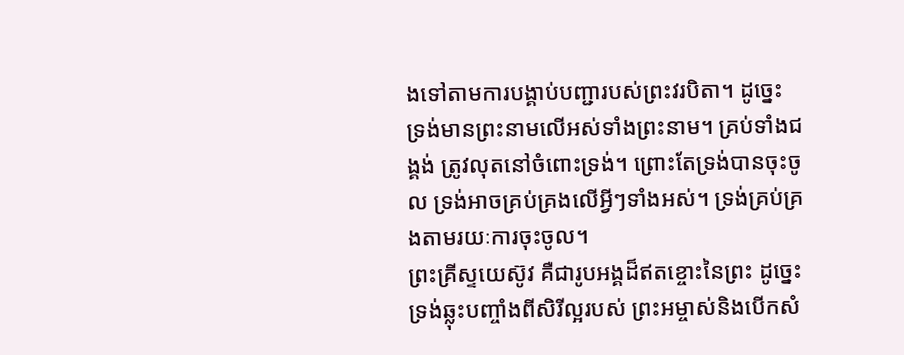ងទៅតាមការបង្គាប់បញ្ជារបស់ព្រះវរបិតា។ ដូច្នេះ ទ្រង់មានព្រះនាមលើអស់ទាំងព្រះនាម។ គ្រប់ទាំងជង្គង់ ត្រូវលុតនៅចំពោះទ្រង់។ ព្រោះតែទ្រង់បានចុះចូល ទ្រង់អាចគ្រប់គ្រងលើអ្វីៗទាំងអស់។ ទ្រង់គ្រប់គ្រងតាមរយៈការចុះចូល។
ព្រះគ្រីស្ទយេស៊ូវ គឺជារូបអង្គដ៏ឥតខ្ចោះនៃព្រះ ដូច្នេះ ទ្រង់ឆ្លុះបញ្ចាំងពីសិរីល្អរបស់ ព្រះអម្ចាស់និងបើកសំ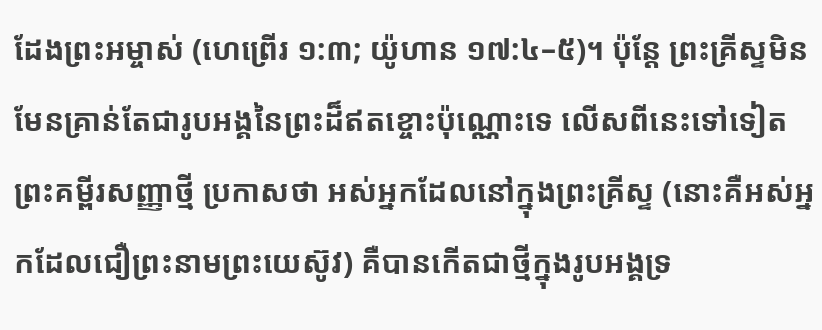ដែងព្រះអម្ចាស់ (ហេព្រើរ ១:៣; យ៉ូហាន ១៧:៤–៥)។ ប៉ុន្តែ ព្រះគ្រីស្ទមិនមែនគ្រាន់តែជារូបអង្គនៃព្រះដ៏ឥតខ្ចោះប៉ុណ្ណោះទេ លើសពីនេះទៅទៀតព្រះគម្ពីរសញ្ញាថ្មី ប្រកាសថា អស់អ្នកដែលនៅក្នុងព្រះគ្រីស្ទ (នោះគឺអស់អ្នកដែលជឿព្រះនាមព្រះយេស៊ូវ) គឺបានកើតជាថ្មីក្នុងរូបអង្គទ្រ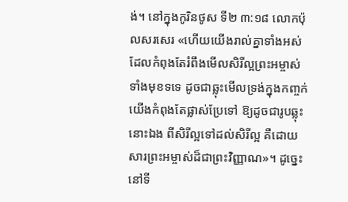ង់។ នៅក្នុងកូរិនថូស ទី២ ៣:១៨ លោកប៉ុលសរសេរ «ហើយយើងរាល់គ្នាទាំងអស់ ដែលកំពុងតែរំពឹងមើលសិរីល្អព្រះអម្ចាស់ ទាំងមុខទទេ ដូចជាឆ្លុះមើលទ្រង់ក្នុងកញ្ចក់ យើងកំពុងតែផ្លាស់ប្រែទៅ ឱ្យដូចជារូបឆ្លុះនោះឯង ពីសិរីល្អទៅដល់សិរីល្អ គឺដោយសារព្រះអម្ចាស់ដ៏ជាព្រះវិញ្ញាណ»។ ដូច្នេះនៅទី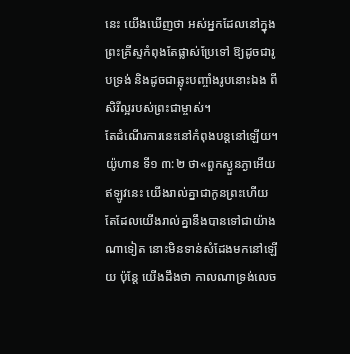នេះ យើងឃើញថា អស់អ្នកដែលនៅក្នុងព្រះគ្រីស្ទកំពុងតែផ្លាស់ប្រែទៅ ឱ្យដូចជារូបទ្រង់ និងដូចជាឆ្លុះបញ្ចាំងរូបនោះឯង ពីសិរីល្អរបស់ព្រះជាម្ចាស់។
តែដំណើរការនេះនៅកំពុងបន្តនៅឡើយ។ យ៉ូហាន ទី១ ៣:២ ថា«ពួកស្ងួនភ្ងាអើយ ឥឡូវនេះ យើងរាល់គ្នាជាកូនព្រះហើយ តែដែលយើងរាល់គ្នានឹងបានទៅជាយ៉ាងណាទៀត នោះមិនទាន់សំដែងមកនៅឡើយ ប៉ុន្តែ យើងដឹងថា កាលណាទ្រង់លេច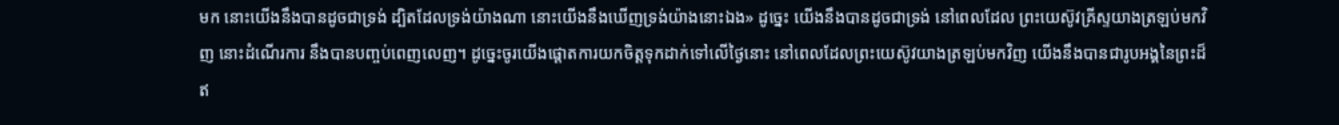មក នោះយើងនឹងបានដូចជាទ្រង់ ដ្បិតដែលទ្រង់យ៉ាងណា នោះយើងនឹងឃើញទ្រង់យ៉ាងនោះឯង» ដូច្នេះ យើងនឹងបានដូចជាទ្រង់ នៅពេលដែល ព្រះយេស៊ូវគ្រីស្ទយាងត្រឡប់មកវិញ នោះដំណើរការ នឹងបានបញ្ចប់ពេញលេញ។ ដូច្នេះចូរយើងផ្ដោតការយកចិត្តទុកដាក់ទៅលើថ្ងៃនោះ នៅពេលដែលព្រះយេស៊ូវយាងត្រឡប់មកវិញ យើងនឹងបានជារូបអង្គនៃព្រះដ៏ឥ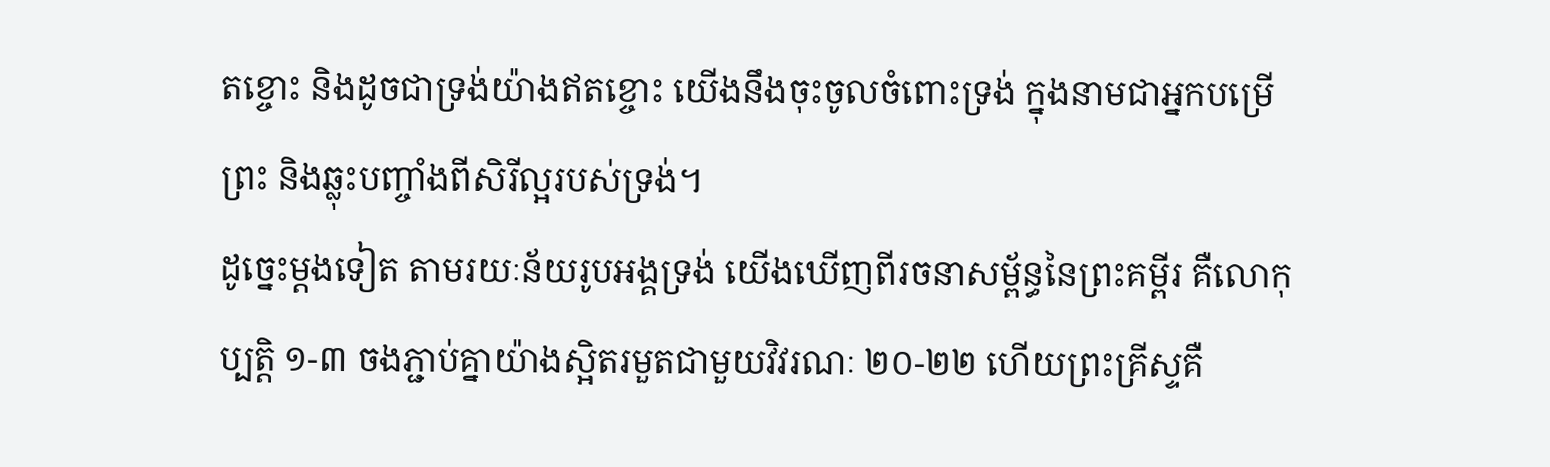តខ្ចោះ និងដូចជាទ្រង់យ៉ាងឥតខ្ចោះ យើងនឹងចុះចូលចំពោះទ្រង់ ក្នុងនាមជាអ្នកបម្រើព្រះ និងឆ្លុះបញ្ចាំងពីសិរីល្អរបស់ទ្រង់។
ដូច្នេះម្តងទៀត តាមរយៈន័យរូបអង្គទ្រង់ យើងឃើញពីរចនាសម្ព័ន្ធនៃព្រះគម្ពីរ គឺលោកុប្បត្ដិ ១-៣ ចងភ្ជាប់គ្នាយ៉ាងស្អិតរមួតជាមួយវិវរណៈ ២០-២២ ហើយព្រះគ្រីស្ទគឺ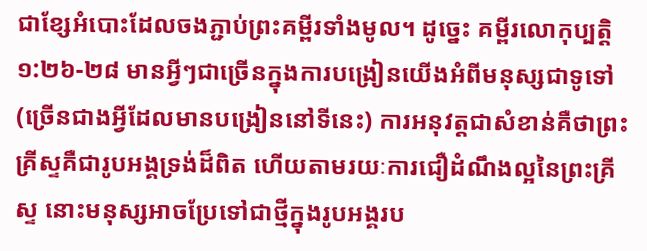ជាខ្សែអំបោះដែលចងភ្ជាប់ព្រះគម្ពីរទាំងមូល។ ដូច្នេះ គម្ពីរលោកុប្បត្ដិ ១:២៦-២៨ មានអ្វីៗជាច្រើនក្នុងការបង្រៀនយើងអំពីមនុស្សជាទូទៅ (ច្រើនជាងអ្វីដែលមានបង្រៀននៅទីនេះ) ការអនុវត្តជាសំខាន់គឺថាព្រះគ្រីស្ទគឺជារូបអង្គទ្រង់ដ៏ពិត ហើយតាមរយៈការជឿដំណឹងល្អនៃព្រះគ្រីស្ទ នោះមនុស្សអាចប្រែទៅជាថ្មីក្នុងរូបអង្គរប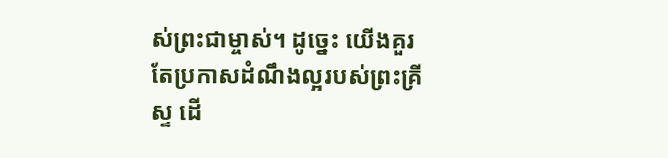ស់ព្រះជាម្ចាស់។ ដូច្នេះ យើងគួរតែប្រកាសដំណឹងល្អរបស់ព្រះគ្រីស្ទ ដើ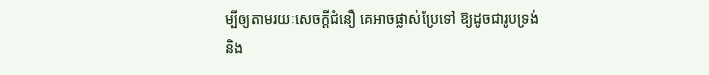ម្បីឲ្យតាមរយៈសេចក្តីជំនឿ គេអាចផ្លាស់ប្រែទៅ ឱ្យដូចជារូបទ្រង់ និង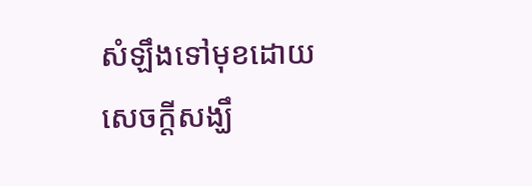សំឡឹងទៅមុខដោយសេចក្តីសង្ឃឹ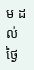ម ដល់ថ្ងៃ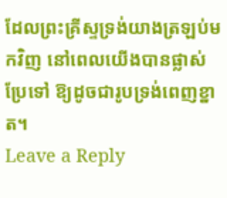ដែលព្រះគ្រីស្ទទ្រង់យាងត្រឡប់មកវិញ នៅពេលយើងបានផ្លាស់ប្រែទៅ ឱ្យដូចជារូបទ្រង់ពេញខ្នាត។
Leave a Reply